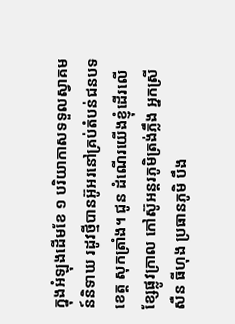ក្នុងអំឡុងដើមខែ ១ បរិយាកាសទទួលស្វាគមន៍និទាឃ រដូវថ្មីបានអ៊ូអរនៅគ្រប់តំបន់ជនបទខេត្ត សុកត្រាំង។ ជូន ដំណើរយើងខ្ញុំដើរលើខ្សែផ្លូវក្រាល កៅស៊ូអន្តរភូមិត្រង់ភ្លឹង អ្នកស្រី សឺន ធីហុង ប្រធានភូមិ បឹង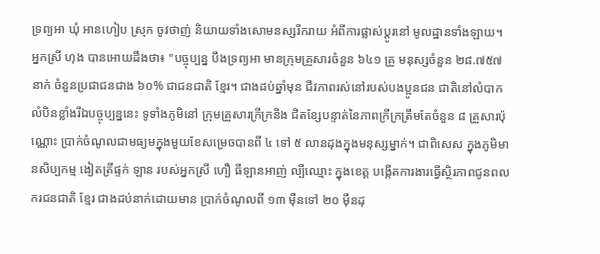ទ្រព្យអា ឃុំ អានហៀប ស្រុក ចូវថាញ់ និយាយទាំងសោមនស្សរីករាយ អំពីការផ្លាស់ប្តូរនៅ មូលដ្ឋានទាំងឡាយ។
អ្នកស្រី ហុង បានអោយដឹងថា៖ "បច្ចុប្បន្ន បឹងទ្រព្យអា មានក្រុមគ្រួសារចំនួន ៦៤១ គ្រួ មនុស្សចំនួន ២៨.៧៥៧ នាក់ ចំនួនប្រជាជនជាង ៦០% ជាជនជាតិ ខ្មែរ។ ជាងដប់ឆ្នាំមុន ជីវភាពរស់នៅរបស់បងប្អូនជន ជាតិនៅលំបាក លំបិនខ្លាំងរីឯបច្ចុប្បន្ននេះ ទូទាំងភូមិនៅ ក្រុមគ្រួសារក្រីក្រនិង ជិតខ្សែបន្ទាត់នៃភាពក្រីក្រត្រឹមតែចំនួន ៨ គ្រួសារប៉ុណ្ណោះ ប្រាក់ចំណូលជាមធ្យមក្នុងមួយខែសម្រេចបានពី ៤ ទៅ ៥ លានដុងក្នុងមនុស្សម្នាក់។ ជាពិសេស ក្នុងភូមិមានសិប្បកម្ម ងៀតត្រីផ្ទក់ ឡាន របស់អ្នកស្រី ហឿ ធីឡានអាញ់ ល្បីឈ្មោះ ក្នុងខេត្ត បង្កើតការងារធ្វើស្ថិរភាពជូនពលករជនជាតិ ខ្មែរ ជាងដប់នាក់ដោយមាន ប្រាក់ចំណូលពី ១៣ ម៉ឺនទៅ ២០ ម៉ឺនដុ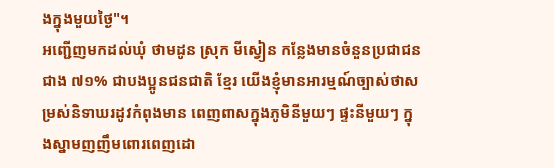ងក្នុងមួយថ្ងៃ"។
អញ្ជើញមកដល់ឃុំ ថាមដូន ស្រុក មីស្វៀន កន្លែងមានចំនួនប្រជាជនជាង ៧១% ជាបងប្អូនជនជាតិ ខ្មែរ យើងខ្ញុំមានអារម្មណ៍ច្បាស់ថាសម្រស់និទាឃរដូវកំពុងមាន ពេញពាសក្នុងភូមិនីមួយៗ ផ្ទះនីមួយៗ ក្នុងស្នាមញញឹមពោរពេញដោ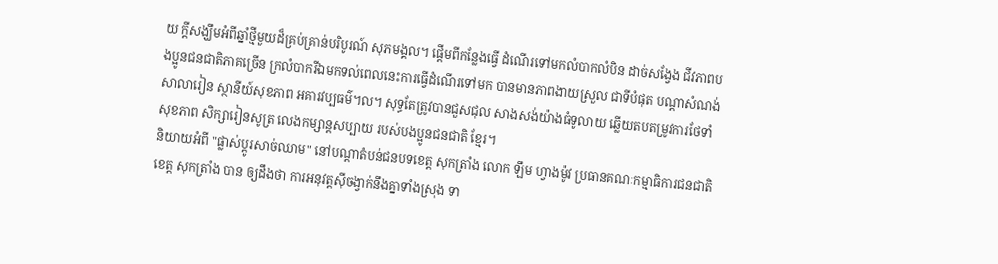យ ក្តីសង្ឃឹមអំពីឆ្នាំថ្មីមួយដ៏គ្រប់គ្រាន់បរិបូរណ៍ សុភមង្គល។ ផ្តើមពីកន្លែងធ្វើ ដំណើរទៅមកលំបាកលំបិន ដាច់សង្វែង ជីវភាពបងប្អូនជនជាតិភាគច្រើន ក្រលំបាករីឯមកទល់ពេលនេះការធ្វើដំណើរទៅមក បានមានភាពងាយស្រួល ជាទីបំផុត បណ្តាសំណង់ សាលារៀន ស្ថានីយ៍សុខភាព អគារវប្បធម៌។ល។ សុទ្ធតែត្រូវបានជួសជុល សាងសង់យ៉ាងធំទូលាយ ឆ្លើយតបតម្រូវការថែទាំ សុខភាព សិក្សារៀនសូត្រ លេងកម្សាន្តសប្បាយ របស់បងប្អូនជនជាតិ ខ្មែរ។
និយាយអំពី "ផ្លាស់ប្តូរសាច់ឈាម" នៅបណ្តាតំបន់ជនបទខេត្ត សុកត្រាំង លោក ឡឹម ហ្វាងម៉ូវ ប្រធានគណៈកម្មាធិការជនជាតិខេត្ត សុកត្រាំង បាន ឲ្យដឹងថា ការអនុវត្តស៊ីចង្វាក់នឹងគ្នាទាំងស្រុង ទា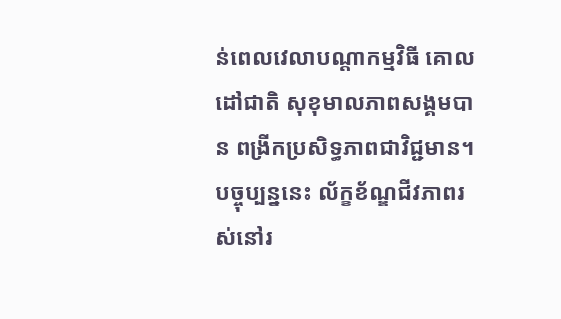ន់ពេលវេលាបណ្តាកម្មវិធី គោលដៅជាតិ សុខុមាលភាពសង្គមបាន ពង្រីកប្រសិទ្ធភាពជាវិជ្ជមាន។ បច្ចុប្បន្ននេះ ល័ក្ខខ័ណ្ឌជីវភាពរស់នៅរ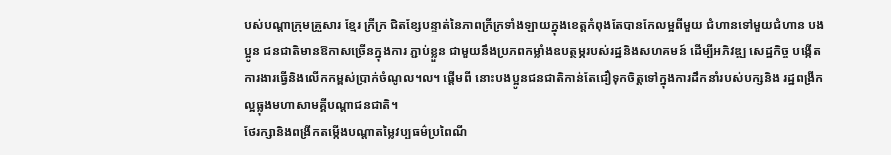បស់បណ្តាក្រុមគ្រួសារ ខ្មែរ ក្រីក្រ ជិតខ្សែបន្ទាត់នៃភាពក្រីក្រទាំងឡាយក្នុងខេត្តកំពុងតែបានកែលម្អពីមួយ ជំហានទៅមួយជំហាន បងប្អូន ជនជាតិមានឱកាសច្រើនក្នុងការ ភ្ជាប់ខ្លួន ជាមួយនឹងប្រភពកម្លាំងឧបត្ថម្ភរបស់រដ្ឋនិងសហគមន៍ ដើម្បីអភិវឌ្ឍ សេដ្ឋកិច្ច បង្កើតការងារធ្វើនិងលើកកម្ពស់ប្រាក់ចំណូល។ល។ ផ្តើមពី នោះបងប្អូនជនជាតិកាន់តែជឿទុកចិត្តទៅក្នុងការដឹកនាំរបស់បក្សនិង រដ្ឋពង្រីកល្អធ្លុងមហាសាមគ្គីបណ្តាជនជាតិ។
ថែរក្សានិងពង្រីកតម្កើងបណ្តាតម្លៃវប្បធម៌ប្រពៃណី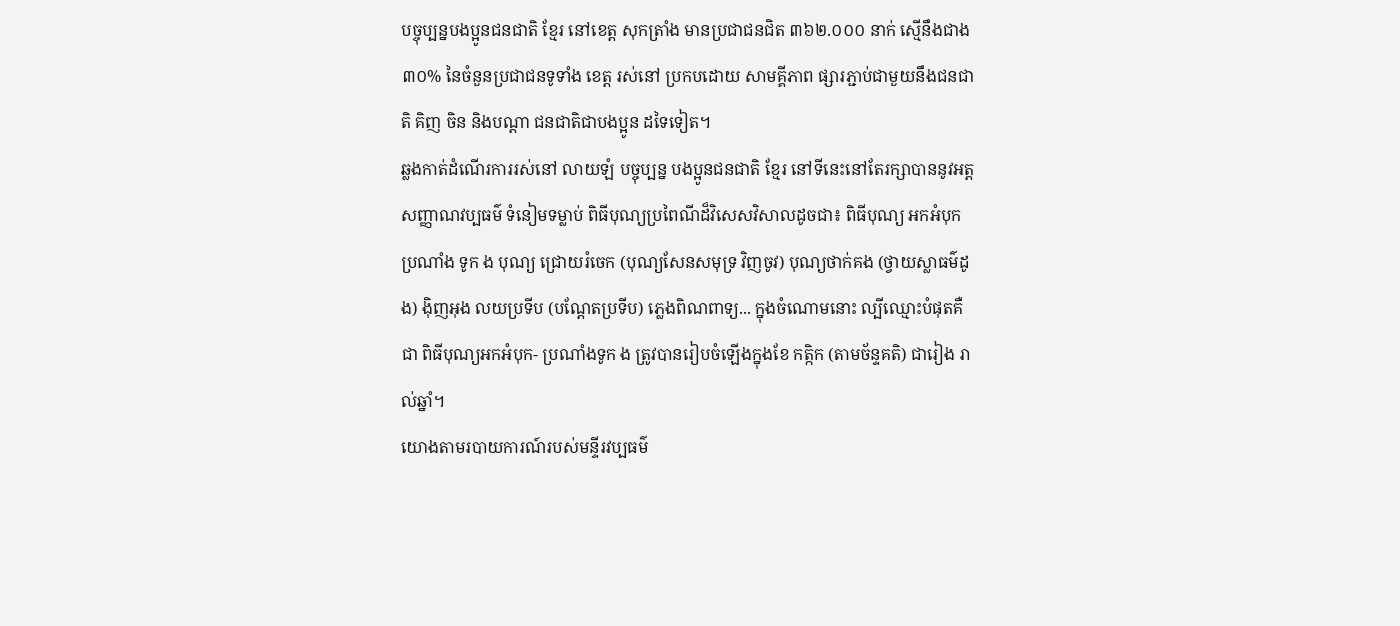បច្ចុប្បន្នបងប្អូនជនជាតិ ខ្មែរ នៅខេត្ត សុកត្រាំង មានប្រជាជនជិត ៣៦២.០០០ នាក់ ស្មើនឹងជាង ៣០% នៃចំនួនប្រជាជនទូទាំង ខេត្ត រស់នៅ ប្រកបដោយ សាមគ្គីភាព ផ្សារភ្ជាប់ជាមួយនឹងជនជាតិ គិញ ចិន និងបណ្តា ជនជាតិជាបងប្អូន ដទៃទៀត។
ឆ្លងកាត់ដំណើរការរស់នៅ លាយឡំ បច្ចុប្បន្ន បងប្អូនជនជាតិ ខ្មែរ នៅទីនេះនៅតែរក្សាបាននូវអត្តសញ្ញាណវប្បធម៌ ទំនៀមទម្លាប់ ពិធីបុណ្យប្រពៃណីដ៏វិសេសវិសាលដូចជា៖ ពិធីបុណ្យ អកអំបុក ប្រណាំង ទូក ង បុណ្យ ជ្រោយរំចេក (បុណ្យសែនសមុទ្រ វិញចូវ) បុណ្យថាក់គង (ថ្វាយស្លាធម៌ដូង) ង៉ិញអុង លយប្រទីប (បណ្តែតប្រទីប) ភ្លេងពិណពាទ្យ... ក្នុងចំណោមនោះ ល្បីឈ្មោះបំផុតគឺជា ពិធីបុណ្យអកអំបុក- ប្រណាំងទូក ង ត្រូវបានរៀបចំឡើងក្នុងខែ កត្កិក (តាមច័ន្ទគតិ) ជារៀង រាល់ឆ្នាំ។
យោងតាមរបាយការណ៍របស់មន្ទីរវប្បធម៌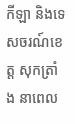កីឡា និងទេសចរណ៍ខេត្ត សុកត្រាំង នាពេល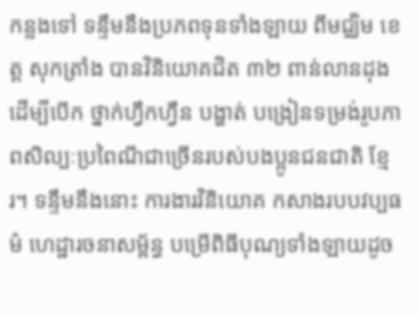កន្លងទៅ ទន្ទឹមនឹងប្រភពទុនទាំងឡាយ ពីមជ្ឈិម ខេត្ត សុកត្រាំង បានវិនិយោគជិត ៣២ ពាន់លានដុងដើម្បីបើក ថ្នាក់ហ្វឹកហ្វឺន បង្ហាត់ បង្រៀនទម្រង់រូបភាពសិល្បៈប្រពៃណីជាច្រើនរបស់បងប្អូនជនជាតិ ខ្មែរ។ ទន្ទឹមនឹងនោះ ការងារវិនិយោគ កសាងរបបវប្បធម៌ ហេដ្ឋារចនាសម្ព័ន្ធ បម្រើពិធីបុណ្យទាំងឡាយដូច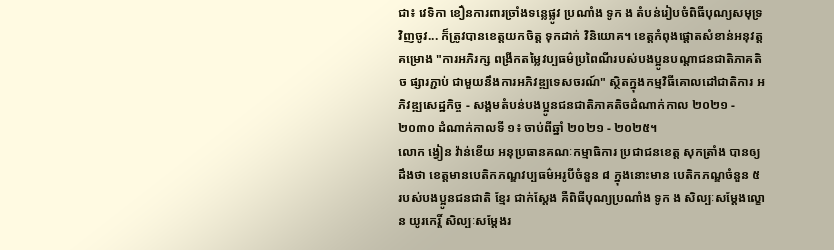ជា៖ វេទិកា ខឿនការពារច្រាំងទន្លេផ្លូវ ប្រណាំង ទូក ង តំបន់រៀបចំពិធីបុណ្យសមុទ្រ វិញចូវ... ក៏ត្រូវបានខេត្តយកចិត្ត ទុកដាក់ វិនិយោគ។ ខេត្តកំពុងផ្តោតសំខាន់អនុវត្តគម្រោង "ការអភិរក្ស ពង្រីកតម្លៃវប្បធម៌ប្រពៃណីរបស់បងប្អូនបណ្តាជនជាតិភាគតិច ផ្សារភ្ជាប់ ជាមួយនឹងការអភិវឌ្ឍទេសចរណ៍" ស្ថិតក្នុងកម្មវិធីគោលដៅជាតិការ អភិវឌ្ឍសេដ្ឋកិច្ច - សង្គមតំបន់បងប្អូនជនជាតិភាគតិចដំណាក់កាល ២០២១ - ២០៣០ ដំណាក់កាលទី ១៖ ចាប់ពីឆ្នាំ ២០២១ - ២០២៥។
លោក ង្វៀន វ៉ាន់ខើយ អនុប្រធានគណៈកម្មាធិការ ប្រជាជនខេត្ត សុកត្រាំង បានឲ្យដឹងថា ខេត្តមានបេតិកភណ្ឌវប្បធម៌អរូបីចំនួន ៨ ក្នុងនោះមាន បេតិកភណ្ឌចំនួន ៥ របស់បងប្អូនជនជាតិ ខ្មែរ ជាក់ស្តែង គឺពិធីបុណ្យប្រណាំង ទូក ង សិល្បៈសម្តែងល្ខោន យូរកេរ្តិ៍ សិល្បៈសម្តែងរ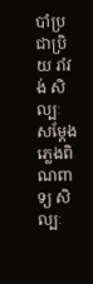បាំប្រជាប្រិយ រាំវង់ សិល្បៈ សម្តែងភ្លេងពិណពាទ្យ សិល្បៈ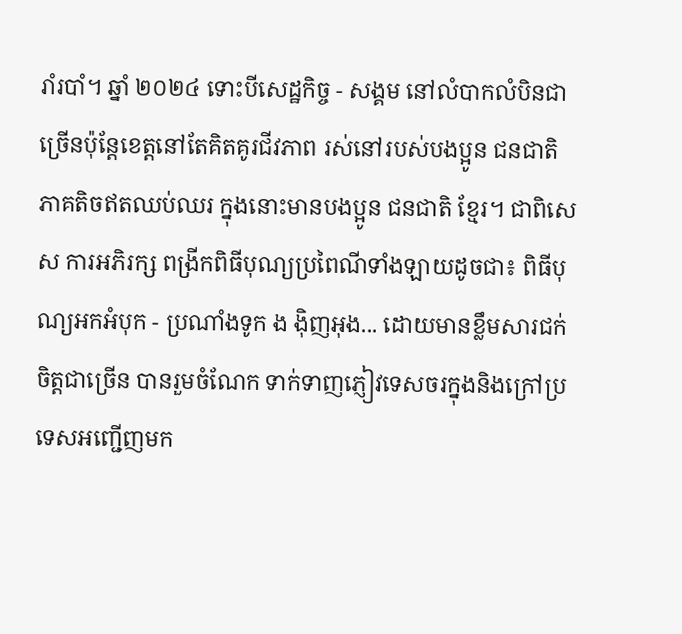រាំរបាំ។ ឆ្នាំ ២០២៤ ទោះបីសេដ្ឋកិច្ច - សង្គម នៅលំបាកលំបិនជាច្រើនប៉ុន្តែខេត្តនៅតែគិតគូរជីវភាព រស់នៅរបស់បងប្អូន ជនជាតិភាគតិចឥតឈប់ឈរ ក្នុងនោះមានបងប្អូន ជនជាតិ ខ្មែរ។ ជាពិសេស ការអភិរក្ស ពង្រីកពិធីបុណ្យប្រពៃណីទាំងឡាយដូចជា៖ ពិធីបុណ្យអកអំបុក - ប្រណាំងទូក ង ង៉ិញអុង... ដោយមានខ្លឹមសារជក់ចិត្តជាច្រើន បានរួមចំណែក ទាក់ទាញភ្ញៀវទេសចរក្នុងនិងក្រៅប្រទេសអញ្ជើញមក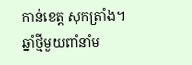កាន់ខេត្ត សុកត្រាំង។
ឆ្នាំថ្មីមួយពាំនាំម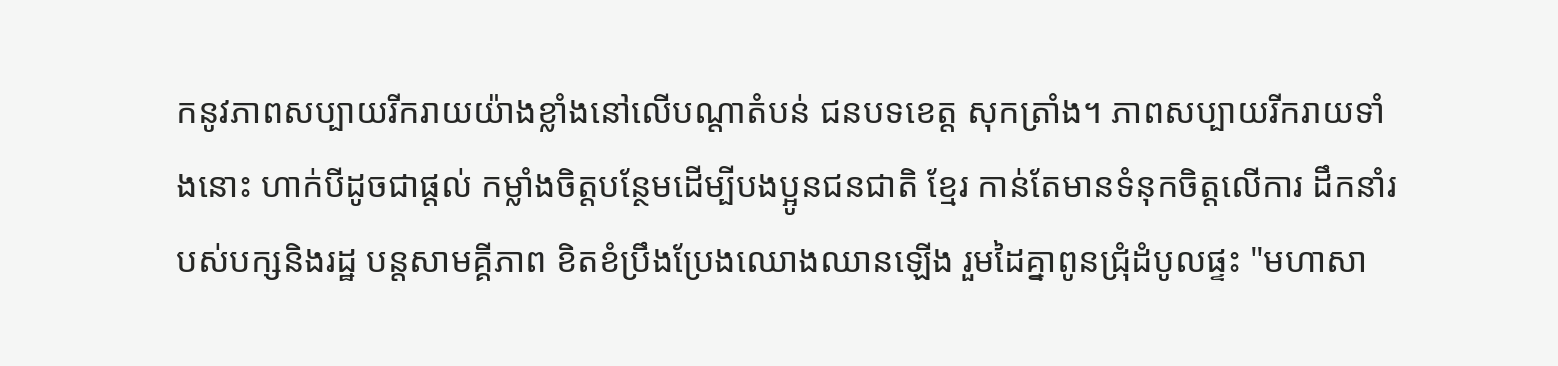កនូវភាពសប្បាយរីករាយយ៉ាងខ្លាំងនៅលើបណ្តាតំបន់ ជនបទខេត្ត សុកត្រាំង។ ភាពសប្បាយរីករាយទាំងនោះ ហាក់បីដូចជាផ្តល់ កម្លាំងចិត្តបន្ថែមដើម្បីបងប្អូនជនជាតិ ខ្មែរ កាន់តែមានទំនុកចិត្តលើការ ដឹកនាំរបស់បក្សនិងរដ្ឋ បន្តសាមគ្គីភាព ខិតខំប្រឹងប្រែងឈោងឈានឡើង រួមដៃគ្នាពូនជ្រុំដំបូលផ្ទះ "មហាសា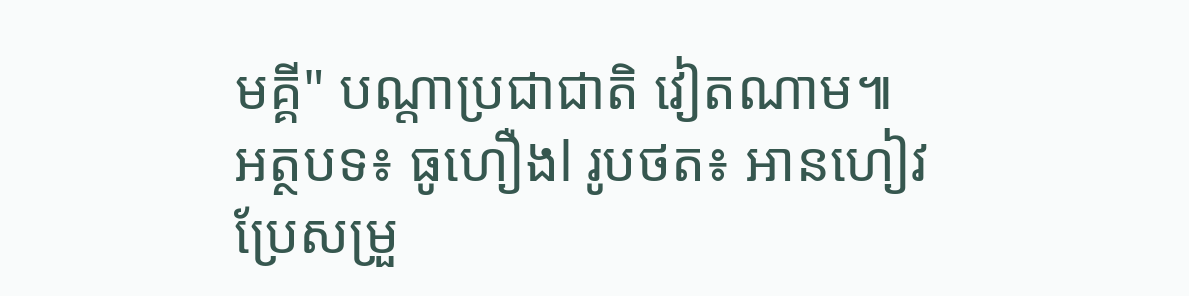មគ្គី" បណ្តាប្រជាជាតិ វៀតណាម៕
អត្ថបទ៖ ធូហឿងl រូបថត៖ អានហៀវ
ប្រែសម្រួ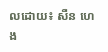លដោយ៖ សឺន ហេង